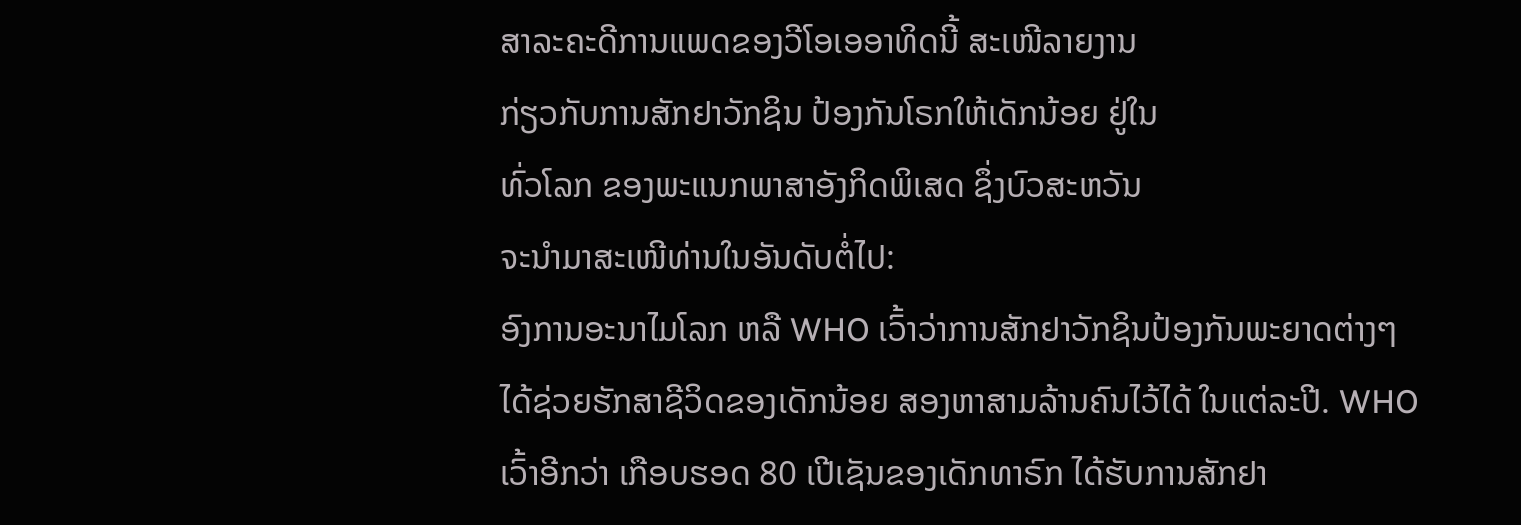ສາລະຄະດີການແພດຂອງວີໂອເອອາທິດນີ້ ສະເໜີລາຍງານ
ກ່ຽວກັບການສັກຢາວັກຊິນ ປ້ອງກັນໂຣກໃຫ້ເດັກນ້ອຍ ຢູ່ໃນ
ທົ່ວໂລກ ຂອງພະແນກພາສາອັງກິດພິເສດ ຊຶ່ງບົວສະຫວັນ
ຈະນໍາມາສະເໜີທ່ານໃນອັນດັບຕໍ່ໄປ:
ອົງການອະນາໄມໂລກ ຫລື WHO ເວົ້າວ່າການສັກຢາວັກຊິນປ້ອງກັນພະຍາດຕ່າງໆ
ໄດ້ຊ່ວຍຮັກສາຊີວິດຂອງເດັກນ້ອຍ ສອງຫາສາມລ້ານຄົນໄວ້ໄດ້ ໃນແຕ່ລະປີ. WHO
ເວົ້າອີກວ່າ ເກືອບຮອດ 80 ເປີເຊັນຂອງເດັກທາຣົກ ໄດ້ຮັບການສັກຢາ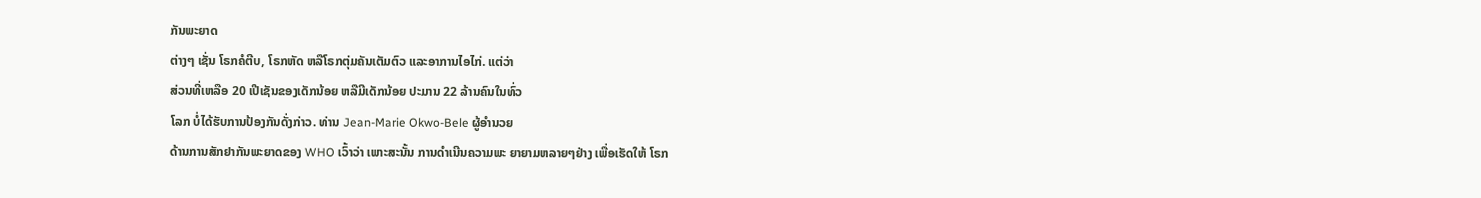ກັນພະຍາດ
ຕ່າງໆ ເຊັ່ນ ໂຣກຄໍຕີບ, ໂຣກຫັດ ຫລືໂຣກຕຸ່ມຄັນເຕັມຕົວ ແລະອາການໄອໄກ່. ແຕ່ວ່າ
ສ່ວນທີ່ເຫລືອ 20 ເປີເຊັນຂອງເດັກນ້ອຍ ຫລືມີເດັກນ້ອຍ ປະມານ 22 ລ້ານຄົນໃນທົ່ວ
ໂລກ ບໍ່ໄດ້ຮັບການປ້ອງກັນດັ່ງກ່າວ. ທ່ານ Jean-Marie Okwo-Bele ຜູ້ອໍານວຍ
ດ້ານການສັກຢາກັນພະຍາດຂອງ WHO ເວົ້າວ່າ ເພາະສະນັ້ນ ການດໍາເນີນຄວາມພະ ຍາຍາມຫລາຍໆຢ່າງ ເພື່ອເຮັດໃຫ້ ໂຣກ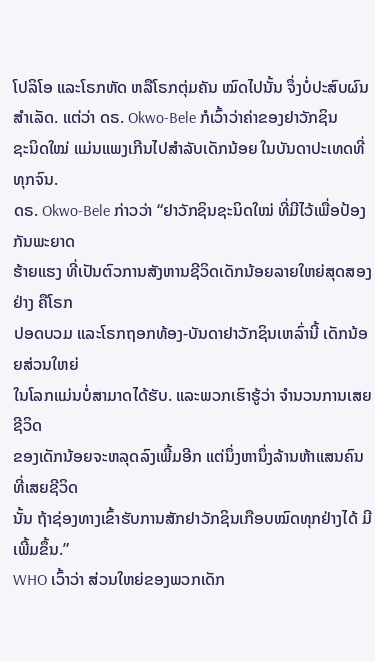ໂປລິໂອ ແລະໂຣກຫັດ ຫລືໂຣກຕຸ່ມຄັນ ໝົດໄປນັ້ນ ຈຶ່ງບໍ່ປະສົບຜົນສໍາເລັດ. ແຕ່ວ່າ ດຣ. Okwo-Bele ກໍເວົ້າວ່າຄ່າຂອງຢາວັກຊິນ
ຊະນິດໃໝ່ ແມ່ນແພງເກີນໄປສໍາລັບເດັກນ້ອຍ ໃນບັນດາປະເທດທີ່ທຸກຈົນ.
ດຣ. Okwo-Bele ກ່າວວ່າ “ຢາວັກຊິນຊະນິດໃໝ່ ທີ່ມີໄວ້ເພື່ອປ້ອງກັນພະຍາດ
ຮ້າຍແຮງ ທີ່ເປັນຕົວການສັງຫານຊີວິດເດັກນ້ອຍລາຍໃຫຍ່ສຸດສອງຢ່າງ ຄືໂຣກ
ປອດບວມ ແລະໂຣກຖອກທ້ອງ-ບັນດາຢາວັກຊິນເຫລົ່ານີ້ ເດັກນ້ອຍສ່ວນໃຫຍ່
ໃນໂລກແມ່ນບໍ່ສາມາດໄດ້ຮັບ. ແລະພວກເຮົາຮູ້ວ່າ ຈໍານວນການເສຍຊີວິດ
ຂອງເດັກນ້ອຍຈະຫລຸດລົງເພີ້ມອີກ ແຕ່ນຶ່ງຫານຶ່ງລ້ານຫ້າແສນຄົນ ທີ່ເສຍຊີວິດ
ນັ້ນ ຖ້າຊ່ອງທາງເຂົ້າຮັບການສັກຢາວັກຊິນເກືອບໝົດທຸກຢ່າງໄດ້ ມີເພີ້ມຂຶ້ນ.”
WHO ເວົ້າວ່າ ສ່ວນໃຫຍ່ຂອງພວກເດັກ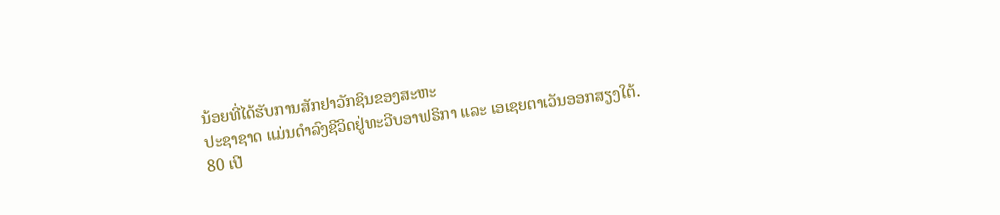ນ້ອຍທີ່ໄດ້ຮັບການສັກຢາວັກຊິນຂອງສະຫະ
ປະຊາຊາດ ແມ່ນດໍາລົງຊີວິດຢູ່ທະວີບອາຟຣິກາ ແລະ ເອເຊຍຕາເວັນອອກສຽງໃຕ້.
80 ເປີ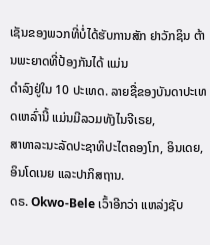ເຊັນຂອງພວກທີ່ບໍ່ໄດ້ຮັບການສັກ ຢາວັກຊິນ ຕ້ານພະຍາດທີ່ປ້ອງກັນໄດ້ ແມ່ນ
ດໍາລົງຢູ່ໃນ 10 ປະເທດ. ລາຍຊື່ຂອງບັນດາປະເທດເຫລົ່ານີ້ ແມ່ນມີລວມທັງໄນຈີເຣຍ,
ສາທາລະນະລັດປະຊາທິປະໄຕຄອງໂກ, ອິນເດຍ, ອິນໂດເນຍ ແລະປາກິສຖານ.
ດຣ. Okwo-Bele ເວົ້າອີກວ່າ ແຫລ່ງຊັບ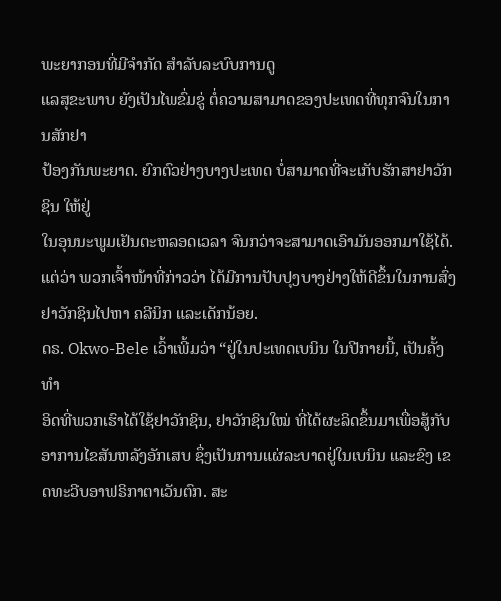ພະຍາກອນທີ່ມີຈໍາກັດ ສໍາລັບລະບົບການດູ
ແລສຸຂະພາບ ຍັງເປັນໄພຂົ່ມຂູ່ ຕໍ່ຄວາມສາມາດຂອງປະເທດທີ່ທຸກຈົນໃນການສັກຢາ
ປ້ອງກັນພະຍາດ. ຍົກຕົວຢ່າງບາງປະເທດ ບໍ່ສາມາດທີ່ຈະເກັບຮັກສາຢາວັກຊິນ ໃຫ້ຢູ່
ໃນອຸນນະພູມເຢັນຕະຫລອດເວລາ ຈົນກວ່າຈະສາມາດເອົາມັນອອກມາໃຊ້ໄດ້. ແຕ່ວ່າ ພວກເຈົ້າໜ້າທີ່ກ່າວວ່າ ໄດ້ມີການປັບປຸງບາງຢ່າງໃຫ້ດີຂຶ້ນໃນການສົ່ງຢາວັກຊິນໄປຫາ ຄລີນິກ ແລະເດັກນ້ອຍ.
ດຣ. Okwo-Bele ເວົ້າເພີ້ມວ່າ “ຢູ່ໃນປະເທດເບນິນ ໃນປີກາຍນີ້, ເປັນຄັ້ງທໍາ
ອິດທີ່ພວກເຮົາໄດ້ໃຊ້ຢາວັກຊິນ, ຢາວັກຊິນໃໝ່ ທີ່ໄດ້ຜະລິດຂຶ້ນມາເພື່ອສູ້ກັບ
ອາການໄຂສັນຫລັງອັກເສບ ຊຶ່ງເປັນການແຜ່ລະບາດຢູ່ໃນເບນິນ ແລະຂົງ ເຂດທະວີບອາຟຣິກາຕາເວັນຕົກ. ສະ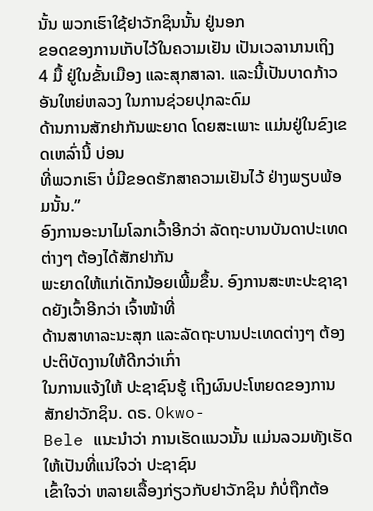ນັ້ນ ພວກເຮົາໃຊ້ຢາວັກຊິນນັ້ນ ຢູ່ນອກ
ຂອດຂອງການເກັບໄວ້ໃນຄວາມເຢັນ ເປັນເວລານານເຖິງ 4 ມື້ ຢູ່ໃນຂັ້ນເມືອງ ແລະສຸກສາລາ. ແລະນີ້ເປັນບາດກ້າວອັນໃຫຍ່ຫລວງ ໃນການຊ່ວຍປຸກລະດົມ
ດ້ານການສັກຢາກັນພະຍາດ ໂດຍສະເພາະ ແມ່ນຢູ່ໃນຂົງເຂດເຫລົ່ານີ້ ບ່ອນ
ທີ່ພວກເຮົາ ບໍ່ມີຂອດຮັກສາຄວາມເຢັນໄວ້ ຢ່າງພຽບພ້ອມນັ້ນ.”
ອົງການອະນາໄມໂລກເວົ້າອີກວ່າ ລັດຖະບານບັນດາປະເທດຕ່າງໆ ຕ້ອງໄດ້ສັກຢາກັນ
ພະຍາດໃຫ້ແກ່ເດັກນ້ອຍເພີ້ມຂຶ້ນ. ອົງການສະຫະປະຊາຊາດຍັງເວົ້າອີກວ່າ ເຈົ້າໜ້າທີ່
ດ້ານສາທາລະນະສຸກ ແລະລັດຖະບານປະເທດຕ່າງໆ ຕ້ອງປະຕິບັດງານໃຫ້ດີກວ່າເກົ່າ
ໃນການແຈ້ງໃຫ້ ປະຊາຊົນຮູ້ ເຖິງຜົນປະໂຫຍດຂອງການສັກຢາວັກຊິນ. ດຣ. Okwo-
Bele ແນະນໍາວ່າ ການເຮັດແນວນັ້ນ ແມ່ນລວມທັງເຮັດໃຫ້ເປັນທີ່ແນ່ໃຈວ່າ ປະຊາຊົນ
ເຂົ້າໃຈວ່າ ຫລາຍເລື້ອງກ່ຽວກັບຢາວັກຊິນ ກໍບໍ່ຖືກຕ້ອ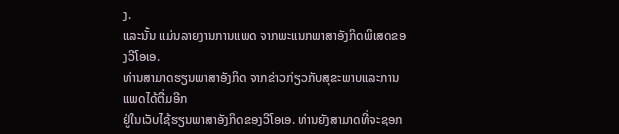ງ.
ແລະນັ້ນ ແມ່ນລາຍງານການແພດ ຈາກພະແນກພາສາອັງກິດພິເສດຂອງວີໂອເອ.
ທ່ານສາມາດຮຽນພາສາອັງກິດ ຈາກຂ່າວກ່ຽວກັບສຸຂະພາບແລະການແພດໄດ້ຕື່ມອີກ
ຢູ່ໃນເວັບໄຊ້ຮຽນພາສາອັງກິດຂອງວີໂອເອ. ທ່ານຍັງສາມາດທີ່ຈະຊອກ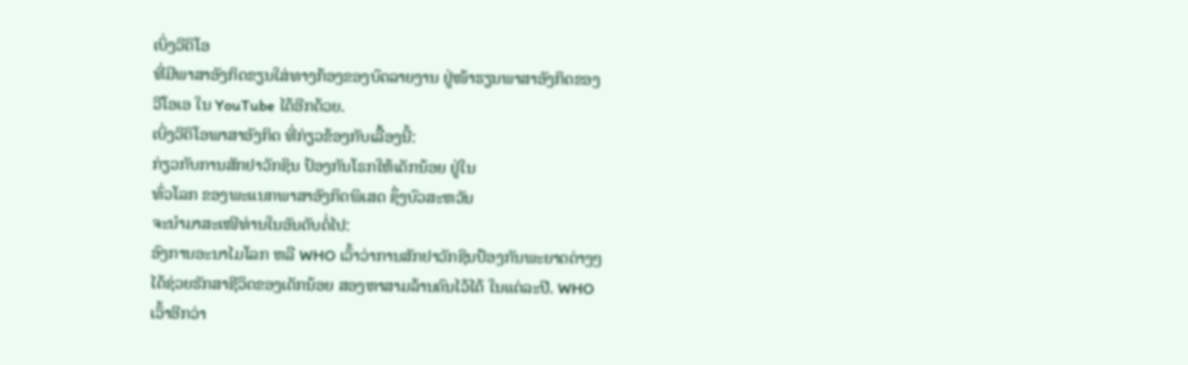ເບິ່ງວີດິໂອ
ທີ່ມີພາສາອັງກິດຂຽນໃສ່ທາງກ້ອງຂອງບົດລາຍງານ ຢູ່ໜ້າຮຽນພາສາອັງກິດຂອງ
ວີໂອເອ ໃນ YouTube ໄດ້ອີກດ້ວຍ.
ເບິ່ງວີດິໂອພາສາອັງກິດ ທີ່ກ່ຽວຂ້ອງກັບເລື້ອງນີ້:
ກ່ຽວກັບການສັກຢາວັກຊິນ ປ້ອງກັນໂຣກໃຫ້ເດັກນ້ອຍ ຢູ່ໃນ
ທົ່ວໂລກ ຂອງພະແນກພາສາອັງກິດພິເສດ ຊຶ່ງບົວສະຫວັນ
ຈະນໍາມາສະເໜີທ່ານໃນອັນດັບຕໍ່ໄປ:
ອົງການອະນາໄມໂລກ ຫລື WHO ເວົ້າວ່າການສັກຢາວັກຊິນປ້ອງກັນພະຍາດຕ່າງໆ
ໄດ້ຊ່ວຍຮັກສາຊີວິດຂອງເດັກນ້ອຍ ສອງຫາສາມລ້ານຄົນໄວ້ໄດ້ ໃນແຕ່ລະປີ. WHO
ເວົ້າອີກວ່າ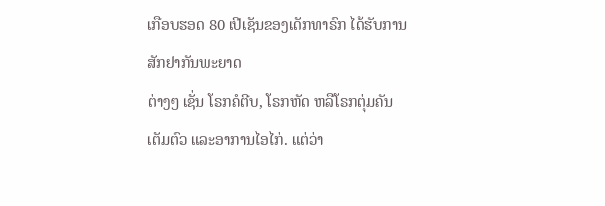ເກືອບຮອດ 80 ເປີເຊັນຂອງເດັກທາຣົກ ໄດ້ຮັບການສັກຢາກັນພະຍາດ
ຕ່າງໆ ເຊັ່ນ ໂຣກຄໍຕີບ, ໂຣກຫັດ ຫລືໂຣກຕຸ່ມຄັນເຕັມຕົວ ແລະອາການໄອໄກ່. ແຕ່ວ່າ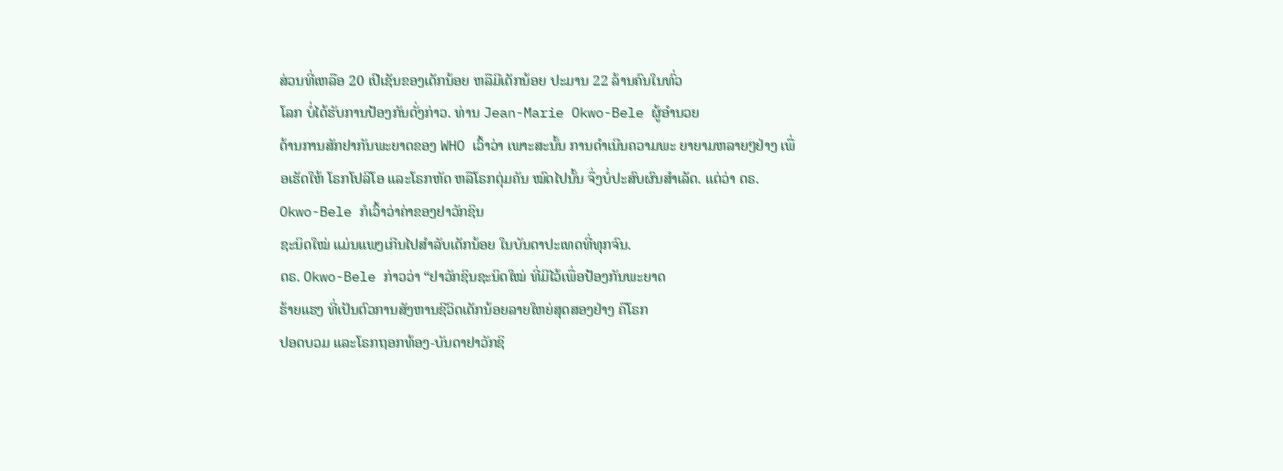ສ່ວນທີ່ເຫລືອ 20 ເປີເຊັນຂອງເດັກນ້ອຍ ຫລືມີເດັກນ້ອຍ ປະມານ 22 ລ້ານຄົນໃນທົ່ວ
ໂລກ ບໍ່ໄດ້ຮັບການປ້ອງກັນດັ່ງກ່າວ. ທ່ານ Jean-Marie Okwo-Bele ຜູ້ອໍານວຍ
ດ້ານການສັກຢາກັນພະຍາດຂອງ WHO ເວົ້າວ່າ ເພາະສະນັ້ນ ການດໍາເນີນຄວາມພະ ຍາຍາມຫລາຍໆຢ່າງ ເພື່ອເຮັດໃຫ້ ໂຣກໂປລິໂອ ແລະໂຣກຫັດ ຫລືໂຣກຕຸ່ມຄັນ ໝົດໄປນັ້ນ ຈຶ່ງບໍ່ປະສົບຜົນສໍາເລັດ. ແຕ່ວ່າ ດຣ. Okwo-Bele ກໍເວົ້າວ່າຄ່າຂອງຢາວັກຊິນ
ຊະນິດໃໝ່ ແມ່ນແພງເກີນໄປສໍາລັບເດັກນ້ອຍ ໃນບັນດາປະເທດທີ່ທຸກຈົນ.
ດຣ. Okwo-Bele ກ່າວວ່າ “ຢາວັກຊິນຊະນິດໃໝ່ ທີ່ມີໄວ້ເພື່ອປ້ອງກັນພະຍາດ
ຮ້າຍແຮງ ທີ່ເປັນຕົວການສັງຫານຊີວິດເດັກນ້ອຍລາຍໃຫຍ່ສຸດສອງຢ່າງ ຄືໂຣກ
ປອດບວມ ແລະໂຣກຖອກທ້ອງ-ບັນດາຢາວັກຊິ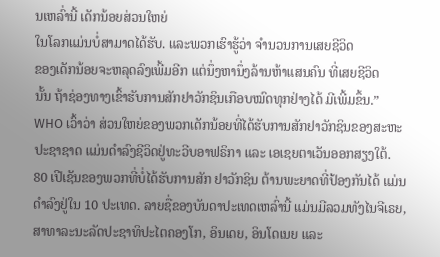ນເຫລົ່ານີ້ ເດັກນ້ອຍສ່ວນໃຫຍ່
ໃນໂລກແມ່ນບໍ່ສາມາດໄດ້ຮັບ. ແລະພວກເຮົາຮູ້ວ່າ ຈໍານວນການເສຍຊີວິດ
ຂອງເດັກນ້ອຍຈະຫລຸດລົງເພີ້ມອີກ ແຕ່ນຶ່ງຫານຶ່ງລ້ານຫ້າແສນຄົນ ທີ່ເສຍຊີວິດ
ນັ້ນ ຖ້າຊ່ອງທາງເຂົ້າຮັບການສັກຢາວັກຊິນເກືອບໝົດທຸກຢ່າງໄດ້ ມີເພີ້ມຂຶ້ນ.”
WHO ເວົ້າວ່າ ສ່ວນໃຫຍ່ຂອງພວກເດັກນ້ອຍທີ່ໄດ້ຮັບການສັກຢາວັກຊິນຂອງສະຫະ
ປະຊາຊາດ ແມ່ນດໍາລົງຊີວິດຢູ່ທະວີບອາຟຣິກາ ແລະ ເອເຊຍຕາເວັນອອກສຽງໃຕ້.
80 ເປີເຊັນຂອງພວກທີ່ບໍ່ໄດ້ຮັບການສັກ ຢາວັກຊິນ ຕ້ານພະຍາດທີ່ປ້ອງກັນໄດ້ ແມ່ນ
ດໍາລົງຢູ່ໃນ 10 ປະເທດ. ລາຍຊື່ຂອງບັນດາປະເທດເຫລົ່ານີ້ ແມ່ນມີລວມທັງໄນຈີເຣຍ,
ສາທາລະນະລັດປະຊາທິປະໄຕຄອງໂກ, ອິນເດຍ, ອິນໂດເນຍ ແລະ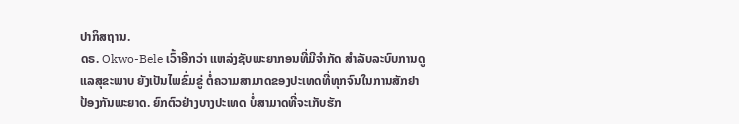ປາກິສຖານ.
ດຣ. Okwo-Bele ເວົ້າອີກວ່າ ແຫລ່ງຊັບພະຍາກອນທີ່ມີຈໍາກັດ ສໍາລັບລະບົບການດູ
ແລສຸຂະພາບ ຍັງເປັນໄພຂົ່ມຂູ່ ຕໍ່ຄວາມສາມາດຂອງປະເທດທີ່ທຸກຈົນໃນການສັກຢາ
ປ້ອງກັນພະຍາດ. ຍົກຕົວຢ່າງບາງປະເທດ ບໍ່ສາມາດທີ່ຈະເກັບຮັກ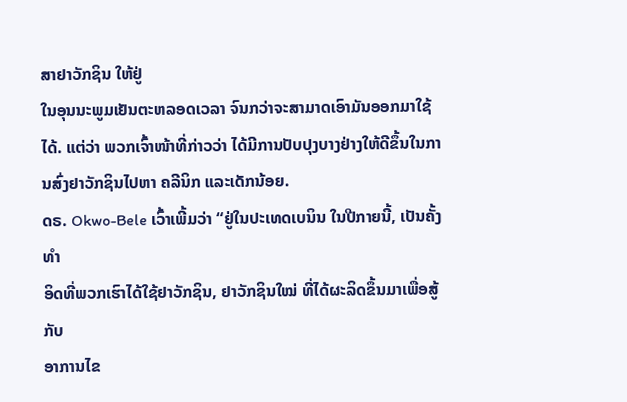ສາຢາວັກຊິນ ໃຫ້ຢູ່
ໃນອຸນນະພູມເຢັນຕະຫລອດເວລາ ຈົນກວ່າຈະສາມາດເອົາມັນອອກມາໃຊ້ໄດ້. ແຕ່ວ່າ ພວກເຈົ້າໜ້າທີ່ກ່າວວ່າ ໄດ້ມີການປັບປຸງບາງຢ່າງໃຫ້ດີຂຶ້ນໃນການສົ່ງຢາວັກຊິນໄປຫາ ຄລີນິກ ແລະເດັກນ້ອຍ.
ດຣ. Okwo-Bele ເວົ້າເພີ້ມວ່າ “ຢູ່ໃນປະເທດເບນິນ ໃນປີກາຍນີ້, ເປັນຄັ້ງທໍາ
ອິດທີ່ພວກເຮົາໄດ້ໃຊ້ຢາວັກຊິນ, ຢາວັກຊິນໃໝ່ ທີ່ໄດ້ຜະລິດຂຶ້ນມາເພື່ອສູ້ກັບ
ອາການໄຂ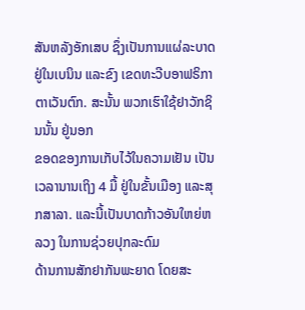ສັນຫລັງອັກເສບ ຊຶ່ງເປັນການແຜ່ລະບາດຢູ່ໃນເບນິນ ແລະຂົງ ເຂດທະວີບອາຟຣິກາຕາເວັນຕົກ. ສະນັ້ນ ພວກເຮົາໃຊ້ຢາວັກຊິນນັ້ນ ຢູ່ນອກ
ຂອດຂອງການເກັບໄວ້ໃນຄວາມເຢັນ ເປັນເວລານານເຖິງ 4 ມື້ ຢູ່ໃນຂັ້ນເມືອງ ແລະສຸກສາລາ. ແລະນີ້ເປັນບາດກ້າວອັນໃຫຍ່ຫລວງ ໃນການຊ່ວຍປຸກລະດົມ
ດ້ານການສັກຢາກັນພະຍາດ ໂດຍສະ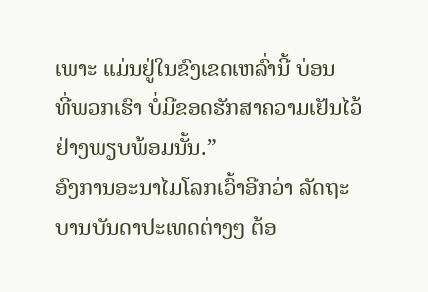ເພາະ ແມ່ນຢູ່ໃນຂົງເຂດເຫລົ່ານີ້ ບ່ອນ
ທີ່ພວກເຮົາ ບໍ່ມີຂອດຮັກສາຄວາມເຢັນໄວ້ ຢ່າງພຽບພ້ອມນັ້ນ.”
ອົງການອະນາໄມໂລກເວົ້າອີກວ່າ ລັດຖະບານບັນດາປະເທດຕ່າງໆ ຕ້ອ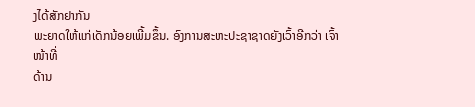ງໄດ້ສັກຢາກັນ
ພະຍາດໃຫ້ແກ່ເດັກນ້ອຍເພີ້ມຂຶ້ນ. ອົງການສະຫະປະຊາຊາດຍັງເວົ້າອີກວ່າ ເຈົ້າໜ້າທີ່
ດ້ານ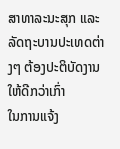ສາທາລະນະສຸກ ແລະລັດຖະບານປະເທດຕ່າງໆ ຕ້ອງປະຕິບັດງານໃຫ້ດີກວ່າເກົ່າ
ໃນການແຈ້ງ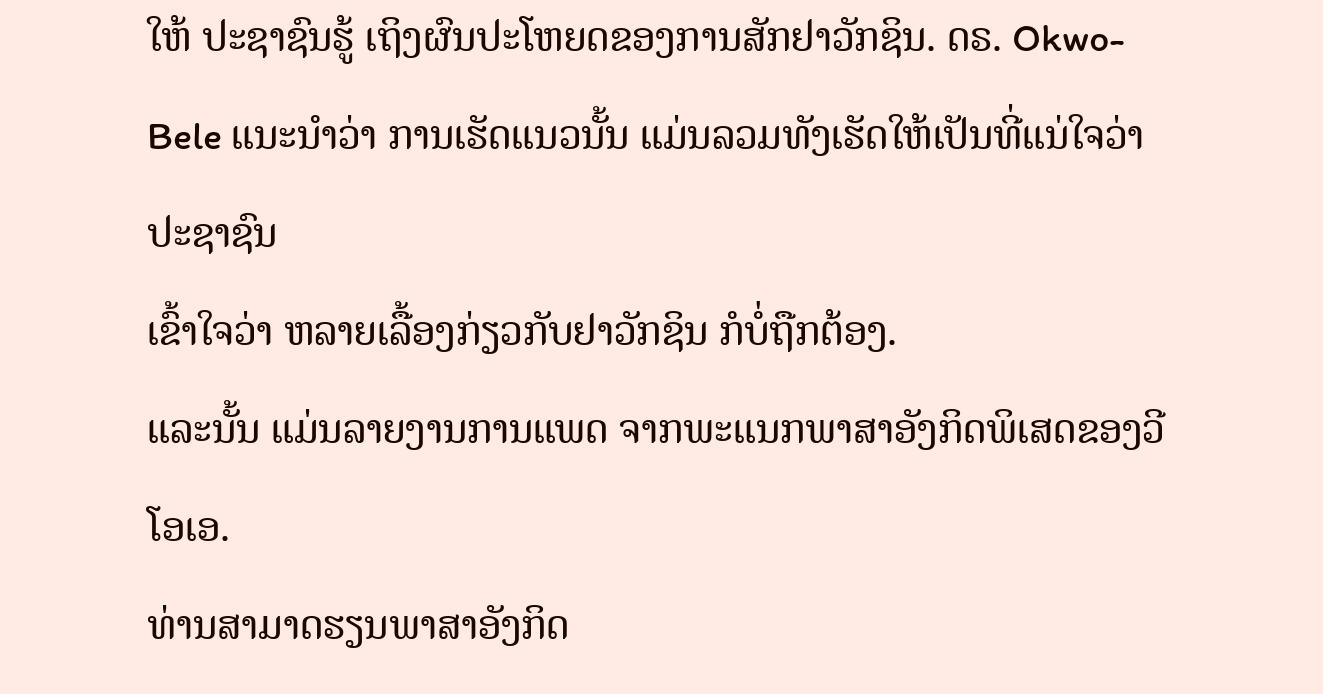ໃຫ້ ປະຊາຊົນຮູ້ ເຖິງຜົນປະໂຫຍດຂອງການສັກຢາວັກຊິນ. ດຣ. Okwo-
Bele ແນະນໍາວ່າ ການເຮັດແນວນັ້ນ ແມ່ນລວມທັງເຮັດໃຫ້ເປັນທີ່ແນ່ໃຈວ່າ ປະຊາຊົນ
ເຂົ້າໃຈວ່າ ຫລາຍເລື້ອງກ່ຽວກັບຢາວັກຊິນ ກໍບໍ່ຖືກຕ້ອງ.
ແລະນັ້ນ ແມ່ນລາຍງານການແພດ ຈາກພະແນກພາສາອັງກິດພິເສດຂອງວີໂອເອ.
ທ່ານສາມາດຮຽນພາສາອັງກິດ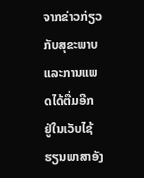ຈາກຂ່າວກ່ຽວກັບສຸຂະພາບແລະການແພດໄດ້ຕື່ມອີກ
ຢູ່ໃນເວັບໄຊ້ຮຽນພາສາອັງ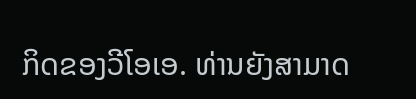ກິດຂອງວີໂອເອ. ທ່ານຍັງສາມາດ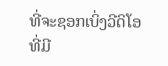ທີ່ຈະຊອກເບິ່ງວີດິໂອ
ທີ່ມີ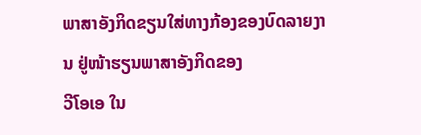ພາສາອັງກິດຂຽນໃສ່ທາງກ້ອງຂອງບົດລາຍງານ ຢູ່ໜ້າຮຽນພາສາອັງກິດຂອງ
ວີໂອເອ ໃນ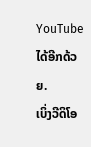YouTube ໄດ້ອີກດ້ວຍ.
ເບິ່ງວີດິໂອ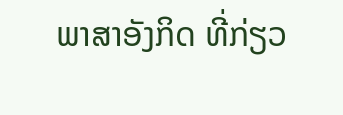ພາສາອັງກິດ ທີ່ກ່ຽວ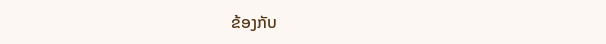ຂ້ອງກັບ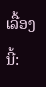ເລື້ອງນີ້: